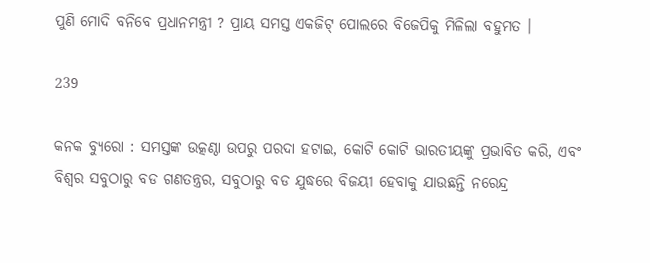ପୁଣି ମୋଦି ବନିବେ ପ୍ରଧାନମନ୍ତ୍ରୀ ? ପ୍ରାୟ ସମସ୍ତ ଏକଜିଟ୍ ପୋଲରେ ବିଜେପିକୁ ମିଳିଲା ବହୁମତ ।

239

କନକ ବ୍ୟୁରୋ : ସମସ୍ତଙ୍କ ଉତ୍କଣ୍ଠା ଉପରୁ ପରଦା ହଟାଇ, କୋଟି କୋଟି ଭାରତୀୟଙ୍କୁ ପ୍ରଭାବିତ କରି, ଏବଂ ବିଶ୍ୱର ସବୁଠାରୁ ବଡ ଗଣତନ୍ତ୍ରର, ସବୁଠାରୁ ବଡ ଯୁଦ୍ଧରେ ବିଜୟୀ ହେବାକୁ ଯାଉଛନ୍ତି ନରେନ୍ଦ୍ର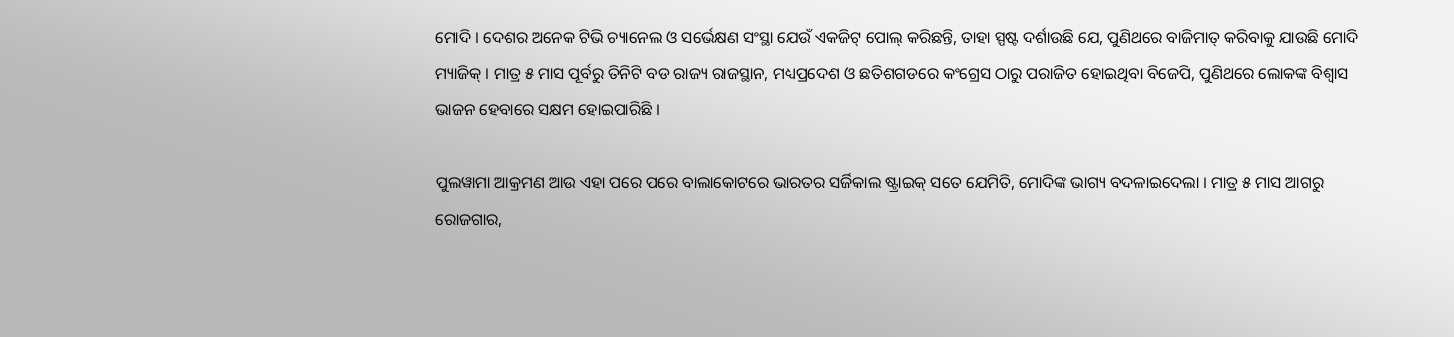ମୋଦି । ଦେଶର ଅନେକ ଟିଭି ଚ୍ୟାନେଲ ଓ ସର୍ଭେକ୍ଷଣ ସଂସ୍ଥା ଯେଉଁ ଏକଜିଟ୍ ପୋଲ୍ କରିଛନ୍ତି, ତାହା ସ୍ପଷ୍ଟ ଦର୍ଶାଉଛି ଯେ, ପୁଣିଥରେ ବାଜିମାତ୍ କରିବାକୁ ଯାଉଛି ମୋଦି ମ୍ୟାଜିକ୍ । ମାତ୍ର ୫ ମାସ ପୂର୍ବରୁ ତିନିଟି ବଡ ରାଜ୍ୟ ରାଜସ୍ଥାନ, ମଧ୍ୟପ୍ରଦେଶ ଓ ଛତିଶଗଡରେ କଂଗ୍ରେସ ଠାରୁ ପରାଜିତ ହୋଇଥିବା ବିଜେପି, ପୁଣିଥରେ ଲୋକଙ୍କ ବିଶ୍ୱାସ ଭାଜନ ହେବାରେ ସକ୍ଷମ ହୋଇପାରିଛି ।

ପୁଲୱାମା ଆକ୍ରମଣ ଆଉ ଏହା ପରେ ପରେ ବାଲାକୋଟରେ ଭାରତର ସର୍ଜିକାଲ ଷ୍ଟ୍ରାଇକ୍ ସତେ ଯେମିତି, ମୋଦିଙ୍କ ଭାଗ୍ୟ ବଦଳାଇଦେଲା । ମାତ୍ର ୫ ମାସ ଆଗରୁ ରୋଜଗାର,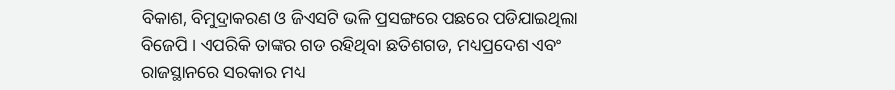ବିକାଶ, ବିମୁଦ୍ରାକରଣ ଓ ଜିଏସଟି ଭଳି ପ୍ରସଙ୍ଗରେ ପଛରେ ପଡିଯାଇଥିଲା ବିଜେପି । ଏପରିକି ତାଙ୍କର ଗଡ ରହିଥିବା ଛତିଶଗଡ, ମଧ୍ୟପ୍ରଦେଶ ଏବଂ ରାଜସ୍ଥାନରେ ସରକାର ମଧ୍ୟ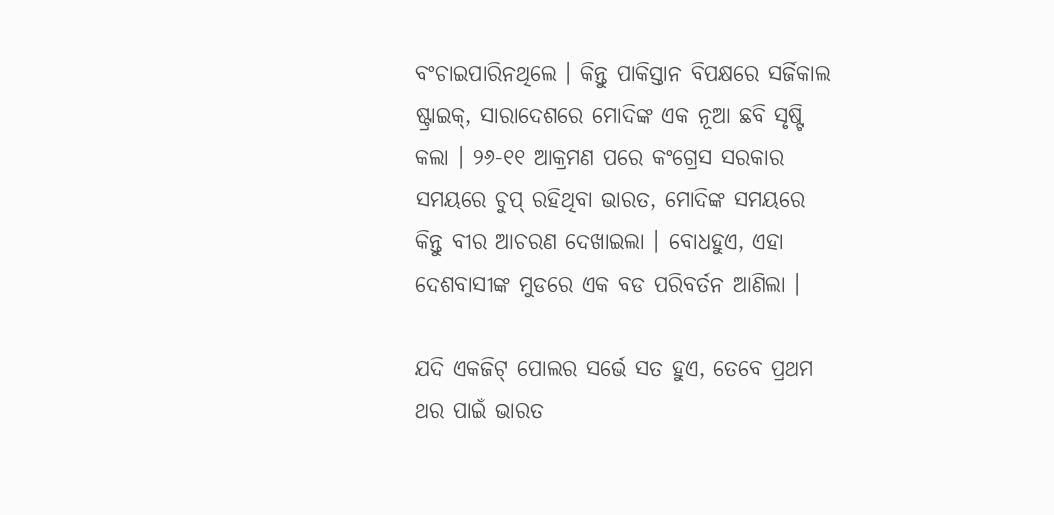ବଂଚାଇପାରିନଥିଲେ । କିନ୍ତୁ ପାକିସ୍ତାନ ବିପକ୍ଷରେ ସର୍ଜିକାଲ ଷ୍ଟ୍ରାଇକ୍, ସାରାଦେଶରେ ମୋଦିଙ୍କ ଏକ ନୂଆ ଛବି ସୃଷ୍ଟି କଲା । ୨୬-୧୧ ଆକ୍ରମଣ ପରେ କଂଗ୍ରେସ ସରକାର ସମୟରେ ଚୁପ୍ ରହିଥିବା ଭାରତ, ମୋଦିଙ୍କ ସମୟରେ କିନ୍ତୁ ବୀର ଆଚରଣ ଦେଖାଇଲା । ବୋଧହୁଏ, ଏହା ଦେଶବାସୀଙ୍କ ମୁଡରେ ଏକ ବଡ ପରିବର୍ତନ ଆଣିଲା ।

ଯଦି ଏକଜିଟ୍ ପୋଲର ସର୍ଭେ ସତ ହୁଏ, ତେବେ ପ୍ରଥମ ଥର ପାଇଁ ଭାରତ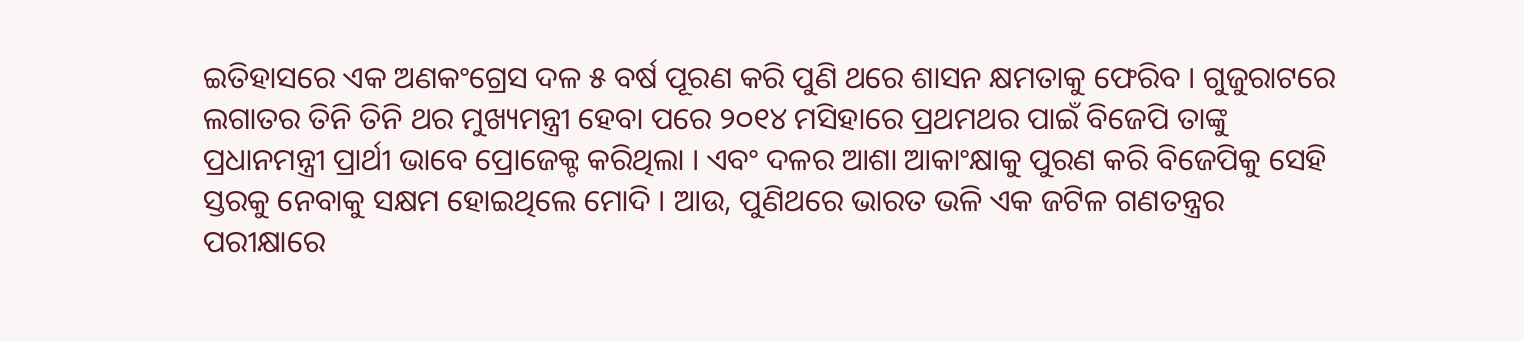ଇତିହାସରେ ଏକ ଅଣକଂଗ୍ରେସ ଦଳ ୫ ବର୍ଷ ପୂରଣ କରି ପୁଣି ଥରେ ଶାସନ କ୍ଷମତାକୁ ଫେରିବ । ଗୁଜୁରାଟରେ ଲଗାତର ତିନି ତିନି ଥର ମୁଖ୍ୟମନ୍ତ୍ରୀ ହେବା ପରେ ୨୦୧୪ ମସିହାରେ ପ୍ରଥମଥର ପାଇଁ ବିଜେପି ତାଙ୍କୁ ପ୍ରଧାନମନ୍ତ୍ରୀ ପ୍ରାର୍ଥୀ ଭାବେ ପ୍ରୋଜେକ୍ଟ କରିଥିଲା । ଏବଂ ଦଳର ଆଶା ଆକାଂକ୍ଷାକୁ ପୁରଣ କରି ବିଜେପିକୁ ସେହି ସ୍ତରକୁ ନେବାକୁ ସକ୍ଷମ ହୋଇଥିଲେ ମୋଦି । ଆଉ, ପୁଣିଥରେ ଭାରତ ଭଳି ଏକ ଜଟିଳ ଗଣତନ୍ତ୍ରର ପରୀକ୍ଷାରେ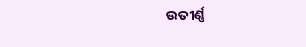ଉତୀର୍ଣ୍ଣ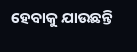ହେବାକୁ ଯାଉଛନ୍ତି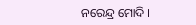ନରେନ୍ଦ୍ର ମୋଦି ।